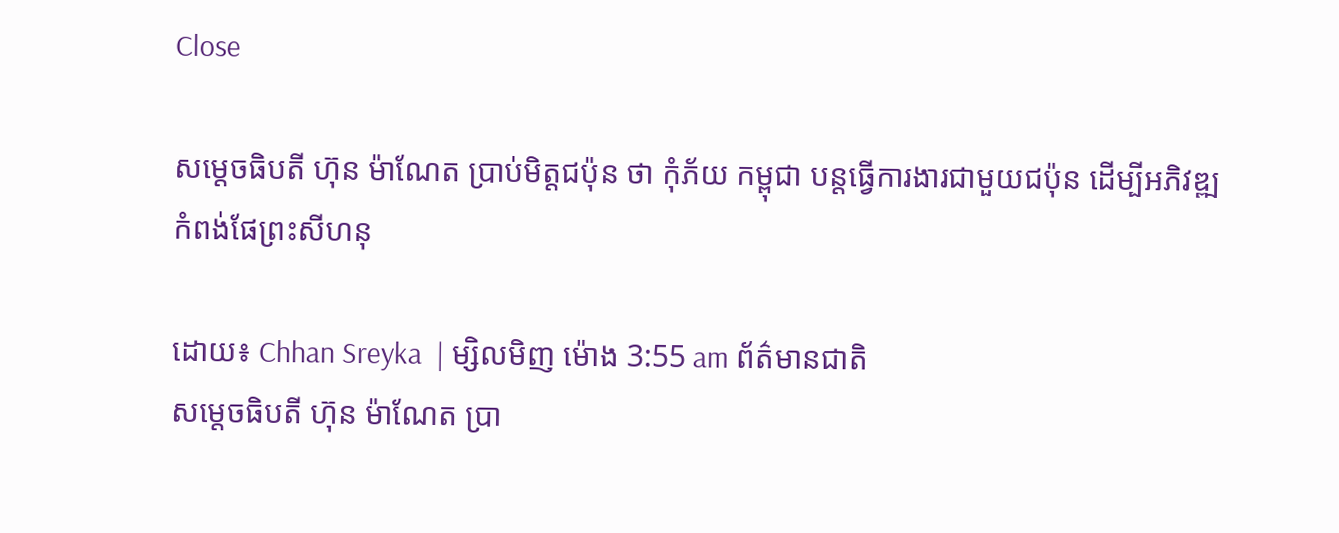Close

សម្តេចធិបតី ហ៊ុន ម៉ាណែត ប្រាប់មិត្តជប៉ុន ថា កុំភ័យ កម្ពុជា បន្តធ្វើការងារជាមួយជប៉ុន ដើម្បីអភិវឌ្ឍកំពង់ផែព្រះសីហនុ

ដោយ៖ Chhan Sreyka  | ម្សិលមិញ ម៉ោង 3:55 am ព័ត៌មានជាតិ
សម្តេចធិបតី ហ៊ុន ម៉ាណែត ប្រា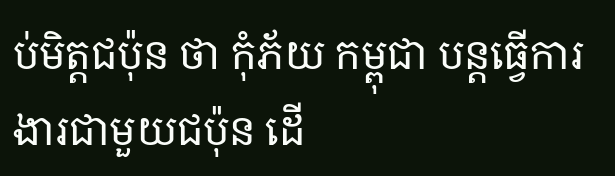ប់មិត្តជប៉ុន ថា កុំភ័យ កម្ពុជា បន្តធ្វើការងារជាមួយជប៉ុន ដើ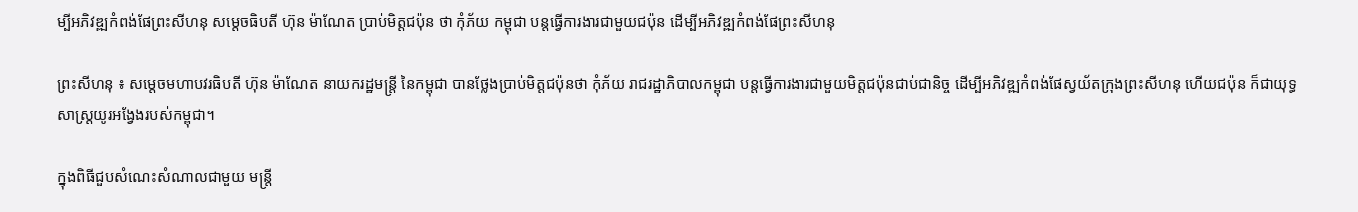ម្បីអភិវឌ្ឍកំពង់ផែព្រះសីហនុ សម្តេចធិបតី ហ៊ុន ម៉ាណែត ប្រាប់មិត្តជប៉ុន ថា កុំភ័យ កម្ពុជា បន្តធ្វើការងារជាមួយជប៉ុន ដើម្បីអភិវឌ្ឍកំពង់ផែព្រះសីហនុ

ព្រះសីហនុ ៖ សម្តេចមហាបវរធិបតី ហ៊ុន ម៉ាណែត នាយករដ្ឋមន្ត្រី នៃកម្ពុជា បានថ្លែងប្រាប់មិត្តជប៉ុនថា កុំភ័យ រាជរដ្ឋាភិបាលកម្ពុជា បន្ដធ្វើការងារជាមួយមិត្តជប៉ុនជាប់ជានិច្ច ដើម្បីអភិវឌ្ឍកំពង់ផែស្វយ័តក្រុងព្រះសីហនុ ហើយជប៉ុន ក៏ជាយុទ្ធសាស្ដ្រយូរអង្វែងរបស់កម្ពុជា។

ក្នុងពិធីជួបសំណេះសំណាលជាមួយ មន្ត្រី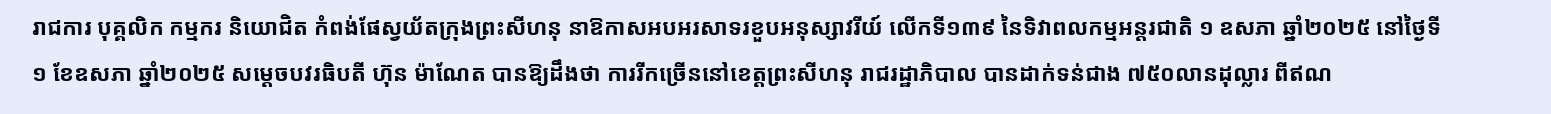រាជការ បុគ្គលិក កម្មករ និយោជិត កំពង់ផែស្វយ័តក្រុងព្រះសីហនុ នាឱកាសអបអរសាទរខួបអនុស្សាវរីយ៍ លើកទី១៣៩ នៃទិវាពលកម្មអន្តរជាតិ ១ ឧសភា ឆ្នាំ២០២៥ នៅថ្ងៃទី១ ខែឧសភា ឆ្នាំ២០២៥ សម្តេចបវរធិបតី ហ៊ុន ម៉ាណែត បានឱ្យដឹងថា ការរីកច្រើននៅខេត្តព្រះសីហនុ រាជរដ្ឋាភិបាល បានដាក់ទន់ជាង ៧៥០លានដុល្លារ ពីឥណ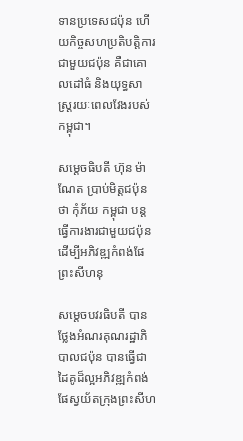ទានប្រទេសជប៉ុន ហើយកិច្ចសហប្រតិបត្តិការជាមួយជប៉ុន គឺជាគោលដៅធំ និងយុទ្ធសាស្ដ្ររយៈពេលវែងរបស់កម្ពុជា។

សម្តេចធិបតី ហ៊ុន ម៉ាណែត ប្រាប់មិត្តជប៉ុន ថា កុំភ័យ កម្ពុជា បន្តធ្វើការងារជាមួយជប៉ុន ដើម្បីអភិវឌ្ឍកំពង់ផែព្រះសីហនុ

សម្តេចបវរធិបតី បានថ្លែងអំណរគុណរដ្ឋាភិបាលជប៉ុន បានធ្វើជាដៃគូដ៏ល្អអភិវឌ្ឍកំពង់ផែស្វយ័តក្រុងព្រះសីហ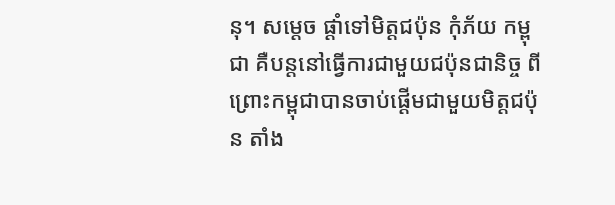នុ។ សម្ដេច ផ្ដាំទៅមិត្តជប៉ុន កុំភ័យ កម្ពុជា គឺបន្តនៅធ្វើការជាមួយជប៉ុនជានិច្ច ពីព្រោះកម្ពុជាបានចាប់ផ្ដើមជាមួយមិត្តជប៉ុន តាំង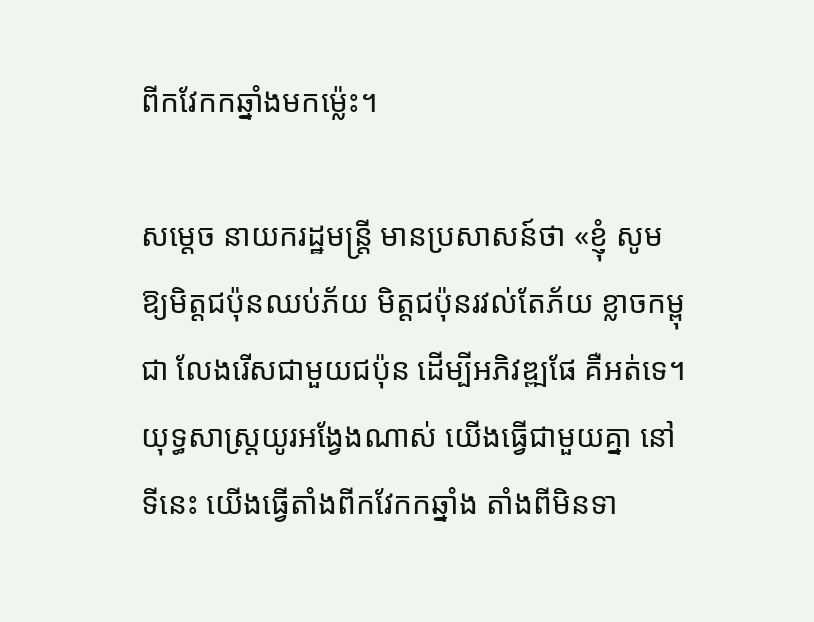ពីកវែកកឆ្នាំងមកម្ល៉េះ។

សម្ដេច នាយករដ្ឋមន្ដ្រី មានប្រសាសន៍ថា «ខ្ញុំ សូមឱ្យមិត្តជប៉ុនឈប់ភ័យ មិត្តជប៉ុនរវល់តែភ័យ ខ្លាចកម្ពុជា លែងរើសជាមួយជប៉ុន ដើម្បីអភិវឌ្ឍផែ គឺអត់ទេ។ យុទ្ធសាស្ដ្រយូរអង្វែងណាស់ យើងធ្វើជាមួយគ្នា នៅទីនេះ យើងធ្វើតាំងពីកវែកកឆ្នាំង តាំងពីមិនទា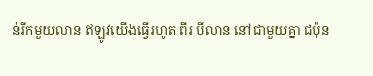ន់រីកមួយលាន ឥឡូវយើងធ្វើរហូត ពីរ បីលាន នៅជាមួយគ្នា ជប៉ុន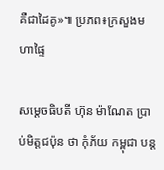គឺជាដៃគូ»៕ ប្រភព៖ក្រសួងមហាផ្ទៃ

សម្តេចធិបតី ហ៊ុន ម៉ាណែត ប្រាប់មិត្តជប៉ុន ថា កុំភ័យ កម្ពុជា បន្ត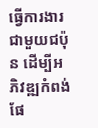ធ្វើការងារជាមួយជប៉ុន ដើម្បីអភិវឌ្ឍកំពង់ផែ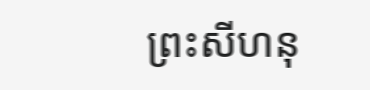ព្រះសីហនុ